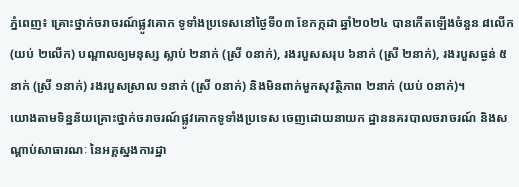ភ្នំពេញ៖ គ្រោះថ្នាក់ចរាចរណ៍ផ្លូវគោក ទូទាំងប្រទេសនៅថ្ងៃទី០៣ ខែកក្កដា ឆ្នាំ២០២៤ បានកើតឡើងចំនួន ៨លើក (យប់ ២លើក) បណ្តាលឲ្យមនុស្ស ស្លាប់ ២នាក់ (ស្រី ០នាក់), រងរបួសសរុប ៦នាក់ (ស្រី ២នាក់), រងរបួសធ្ងន់ ៥នាក់ (ស្រី ១នាក់) រងរបួសស្រាល ១នាក់ (ស្រី ០នាក់) និងមិនពាក់មួកសុវត្ថិភាព ២នាក់ (យប់ ០នាក់)។
យោងតាមទិន្នន័យគ្រោះថ្នាក់ចរាចរណ៍ផ្លូវគោកទូទាំងប្រទេស ចេញដោយនាយក ដ្ឋាននគរបាលចរាចរណ៍ និងសណ្តាប់សាធារណៈ នៃអគ្គស្នងការដ្ឋា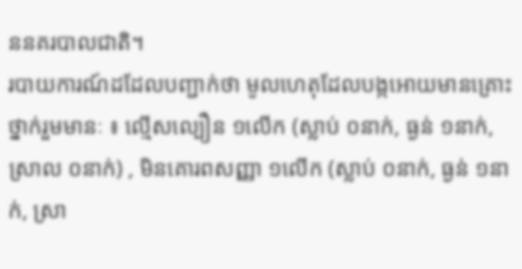ននគរបាលជាតិ។
របាយការណ៍ដដែលបញ្ជាក់ថា មូលហេតុដែលបង្កអោយមានគ្រោះថ្នាក់រួមមានៈ ៖ ល្មើសល្បឿន ១លើក (ស្លាប់ ០នាក់, ធ្ងន់ ១នាក់, ស្រាល ០នាក់) , មិនគោរពសញ្ញា ១លើក (ស្លាប់ ០នាក់, ធ្ងន់ ១នាក់, ស្រា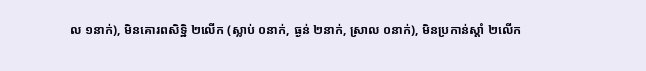ល ១នាក់), មិនគោរពសិទ្ឋិ ២លើក (ស្លាប់ ០នាក់, ធ្ងន់ ២នាក់, ស្រាល ០នាក់), មិនប្រកាន់ស្តាំ ២លើក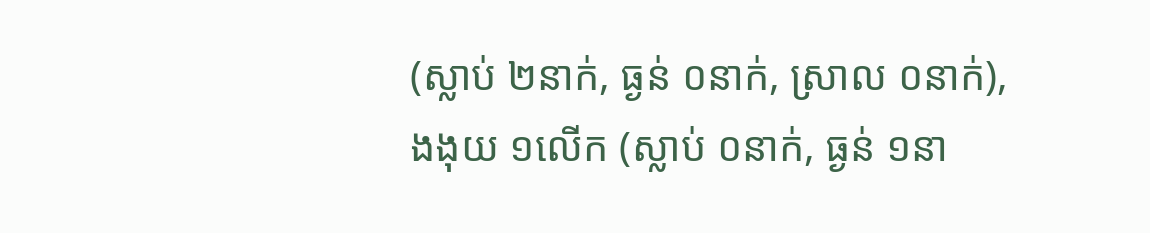(ស្លាប់ ២នាក់, ធ្ងន់ ០នាក់, ស្រាល ០នាក់), ងងុយ ១លើក (ស្លាប់ ០នាក់, ធ្ងន់ ១នា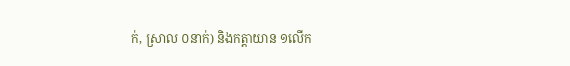ក់, ស្រាល ០នាក់) និងកត្តាយាន ១លើក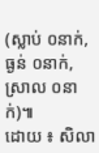(ស្លាប់ ០នាក់, ធ្ងន់ ០នាក់, ស្រាល ០នាក់)៕
ដោយ ៖ សិលា